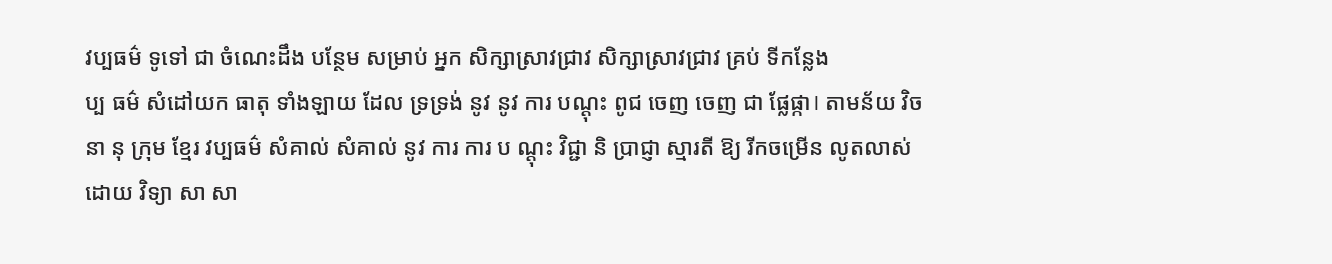វប្បធម៌ ទូទៅ ជា ចំណេះដឹង បន្ថែម សម្រាប់ អ្នក សិក្សាស្រាវជ្រាវ សិក្សាស្រាវជ្រាវ គ្រប់ ទីកន្លែង
ប្ប ធម៌ សំដៅយក ធាតុ ទាំងឡាយ ដែល ទ្រទ្រង់ នូវ នូវ ការ បណ្ដុះ ពូជ ចេញ ចេញ ជា ផ្លែផ្កា। តាមន័យ វិច នា នុ ក្រុម ខ្មែរ វប្បធម៌ សំគាល់ សំគាល់ នូវ ការ ការ ប ណ្តុះ វិជ្ជា និ ប្រាជ្ញា ស្មារតី ឱ្យ រីកចម្រើន លូតលាស់ ដោយ វិទ្យា សា សា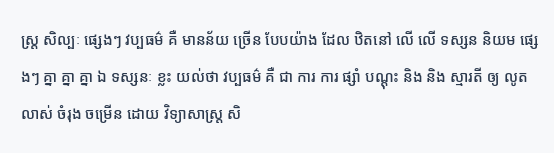ស្រ្ត សិល្បៈ ផ្សេងៗ វប្បធម៌ គឺ មានន័យ ច្រើន បែបយ៉ាង ដែល ឋិតនៅ លើ លើ ទស្សន និយម ផ្សេងៗ គ្នា គ្នា គ្នា ឯ ទស្សនៈ ខ្លះ យល់ថា វប្បធម៌ គឺ ជា ការ ការ ផ្សាំ បណ្ដុះ និង និង ស្មារតី ឲ្យ លូតលាស់ ចំរុង ចម្រើន ដោយ វិទ្យាសាស្ត្រ សិ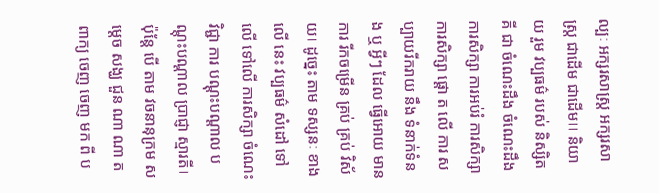ល្បៈ អក្សរសាស្ត្រ អក្សរសាស្ត្រ ជាដើម ជាដើម।। និយាយ រួម វប្បធម៌ របស់ និស្សិត គី ជា ចំណេះដឹង ចំណេះដឹង ការសិក្សា ការអប់រំ ការសិក្សា ការសិក្សា ផ្តោ ត លើ ការ សប្បាយរីករាយ នឹង ទំនាក់ទំនង ឬ អ្វីៗ ដែល ធ្វើអោយ មានការ រីកចម្រើន គ្រប់ គ្រប់ វិស័យ। ដូច្នេះ តាម ទស្សនៈ ខាងលើ នេះ វប្បធម៌ សំដៅ ទៅលើ ទៅលើ ការសិក្សា ចំណេះវិជ្ជា ការ បណ្តុះបណ្តាល បណ្តុះបណ្តាល ប្រាជ្ញា ស្មារតី। ប៉ុន្តែ បើ តាម វចនានុក្រម សម្ដេច សង្ឃ ជួន ណា ណា ត ពាក្យ ចេញ ចេញ មក ពី ប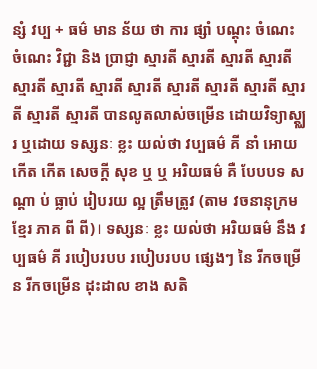ន្សំ វប្ប + ធម៌ មាន ន័យ ថា ការ ផ្សាំ បណ្ដុះ ចំណេះ ចំណេះ វិជ្ជា និង ប្រាជ្ញា ស្មារតី ស្មារតី ស្មារតី ស្មារតី ស្មារតី ស្មារតី ស្មារតី ស្មារតី ស្មារតី ស្មារតី ស្មារតី ស្មារតី ស្មារតី ស្មារតី បានលូតលាស់ចម្រើន ដោយវិទ្យាស្ត្ឈរ ឬដោយ ទស្សនៈ ខ្លះ យល់ថា វប្បធម៌ គី នាំ អោយ កើត កើត សេចក្តី សុខ ឬ ឬ អរិយធម៌ គឺ បែបបទ ស ណ្តា ប់ ធ្លាប់ រៀបរយ ល្អ ត្រឹមត្រូវ (តាម វចនានុក្រម ខ្មែរ ភាគ ពី ពី)। ទស្សនៈ ខ្លះ យល់ថា អរិយធម៌ នឹង វប្បធម៌ គី របៀបរបប របៀបរបប ផ្សេងៗ នៃ រីកចម្រើន រីកចម្រើន ដុះដាល ខាង សតិ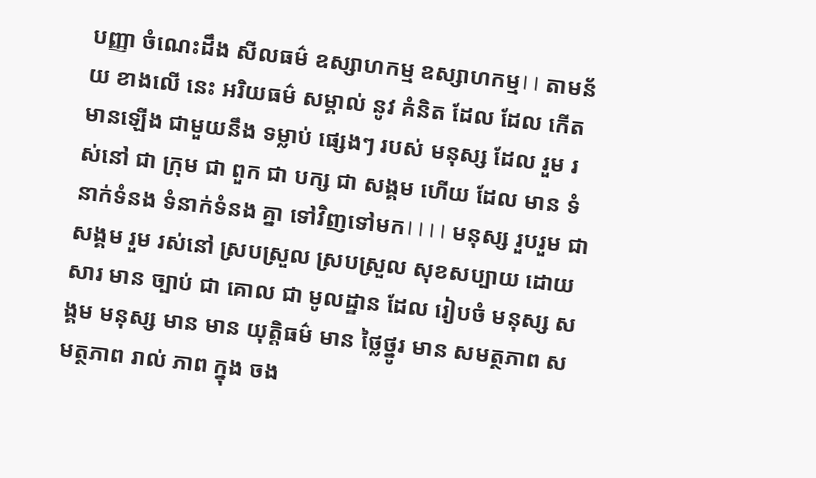បញ្ញា ចំណេះដឹង សីលធម៌ ឧស្សាហកម្ម ឧស្សាហកម្ម।। តាមន័យ ខាងលើ នេះ អរិយធម៌ សម្គាល់ នូវ គំនិត ដែល ដែល កើតមានឡើង ជាមួយនឹង ទម្លាប់ ផ្សេងៗ របស់ មនុស្ស ដែល រួម រស់នៅ ជា ក្រុម ជា ពួក ជា បក្ស ជា សង្គម ហើយ ដែល មាន ទំនាក់ទំនង ទំនាក់ទំនង គ្នា ទៅវិញទៅមក।।।। មនុស្ស រួបរួម ជា សង្គម រួម រស់នៅ ស្របស្រួល ស្របស្រួល សុខសប្បាយ ដោយសារ មាន ច្បាប់ ជា គោល ជា មូលដ្ឋាន ដែល រៀបចំ មនុស្ស សង្គម មនុស្ស មាន មាន យុត្តិធម៌ មាន ថ្លៃថ្នូរ មាន សមត្ថភាព សមត្ថភាព រាល់ ភាព ក្នុង ចង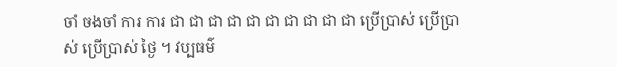ចាំ ចងចាំ ការ ការ ជា ជា ជា ជា ជា ជា ជា ជា ជា ជា ប្រើប្រាស់ ប្រើប្រាស់ ប្រើប្រាស់ ថ្ងៃ ។ វប្បធម៌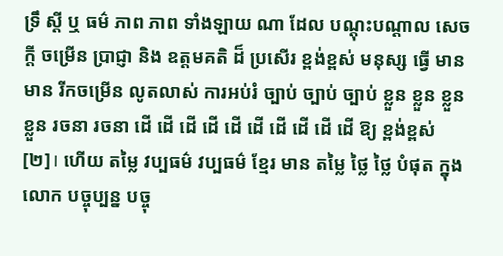ទ្រឹ ស្តី ឬ ធម៌ ភាព ភាព ទាំងឡាយ ណា ដែល បណ្តុះបណ្តាល សេចក្តី ចម្រើន ប្រាជ្ញា និង ឧត្តមគតិ ដ៏ ប្រសើរ ខ្ពង់ខ្ពស់ មនុស្ស ធ្វើ មាន មាន រីកចម្រើន លូតលាស់ ការអប់រំ ច្បាប់ ច្បាប់ ច្បាប់ ខ្លួន ខ្លួន ខ្លួន ខ្លួន រចនា រចនា ដើ ដើ ដើ ដើ ដើ ដើ ដើ ដើ ដើ ដើ ឱ្យ ខ្ពង់ខ្ពស់ [២]। ហើយ តម្លៃ វប្បធម៌ វប្បធម៌ ខ្មែរ មាន តម្លៃ ថ្លៃ ថ្លៃ បំផុត ក្នុង លោក បច្ចុប្បន្ន បច្ចុ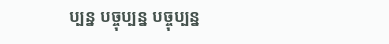ប្បន្ន បច្ចុប្បន្ន បច្ចុប្បន្ន